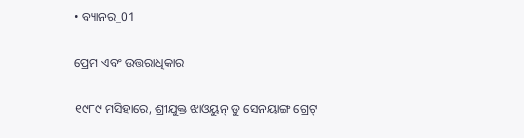• ବ୍ୟାନର_01

ପ୍ରେମ ଏବଂ ଉତ୍ତରାଧିକାର

୧୯୮୯ ମସିହାରେ, ଶ୍ରୀଯୁକ୍ତ ଝାଓୟୁନ୍ ଡୁ ସେନୟାଙ୍ଗ ଗ୍ରେଟ୍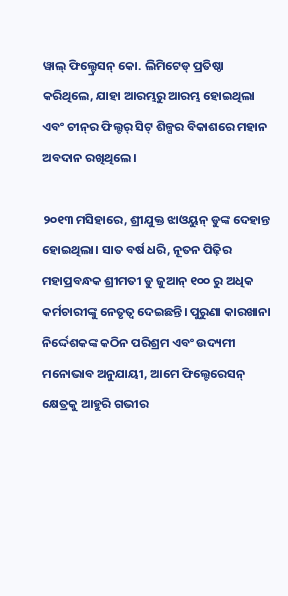ୱାଲ୍ ଫିଲ୍ଟ୍ରେସନ୍ କୋ. ଲିମିଟେଡ୍ ପ୍ରତିଷ୍ଠା କରିଥିଲେ, ଯାହା ଆରମ୍ଭରୁ ଆରମ୍ଭ ହୋଇଥିଲା ଏବଂ ଚୀନ୍‌ର ଫିଲ୍ଟର୍ ସିଟ୍ ଶିଳ୍ପର ବିକାଶରେ ମହାନ ଅବଦାନ ରଖିଥିଲେ।

୨୦୧୩ ମସିହାରେ, ଶ୍ରୀଯୁକ୍ତ ଝାଓୟୁନ୍ ଡୁଙ୍କ ଦେହାନ୍ତ ହୋଇଥିଲା। ସାତ ବର୍ଷ ଧରି, ନୂତନ ପିଢ଼ିର ମହାପ୍ରବନ୍ଧକ ଶ୍ରୀମତୀ ଡୁ ଜୁଆନ୍ ୧୦୦ ରୁ ଅଧିକ କର୍ମଚାରୀଙ୍କୁ ନେତୃତ୍ୱ ଦେଇଛନ୍ତି। ପୁରୁଣା କାରଖାନା ନିର୍ଦ୍ଦେଶକଙ୍କ କଠିନ ପରିଶ୍ରମ ଏବଂ ଉଦ୍ୟମୀ ମନୋଭାବ ଅନୁଯାୟୀ, ଆମେ ଫିଲ୍ଟେରେସନ୍ କ୍ଷେତ୍ରକୁ ଆହୁରି ଗଭୀର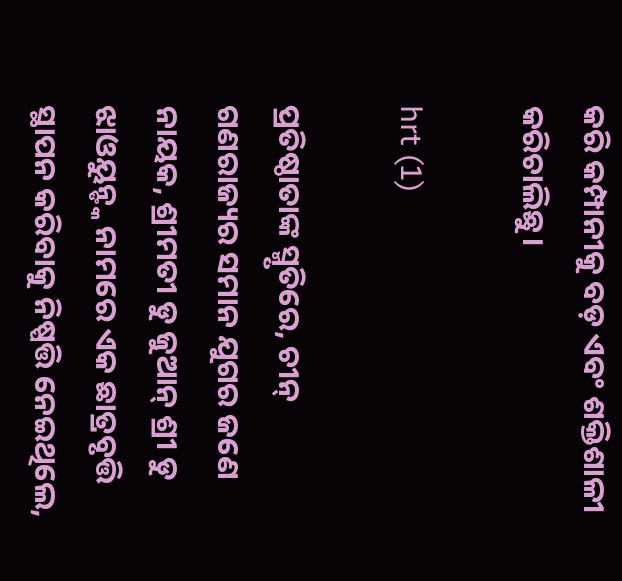କରି କମ୍ପାନୀକୁ ବଡ଼ ଏବଂ ଶକ୍ତିଶାଳୀ କରିଚାଲିଛୁ।

hrt (1)

ପ୍ରତିଷ୍ଠାତାଙ୍କ ସ୍ମୃତିରେ, ଚୀନ୍ ଗଣରାଜ୍ୟର ସମାନ ଯୁଗର ଜଣେ ନାୟକ, ଶ୍ରୀମତୀ ଡୁ ଜୁଆନ୍ ଶ୍ରୀ ଡୁ ଝାଓୟୁନ୍ଙ୍କ ନାମରେ ଏକ ଛାତ୍ରବୃତ୍ତି ସ୍ଥାପନ କରିବାକୁ ନିଷ୍ପତ୍ତି ନେଇଥିଲେ,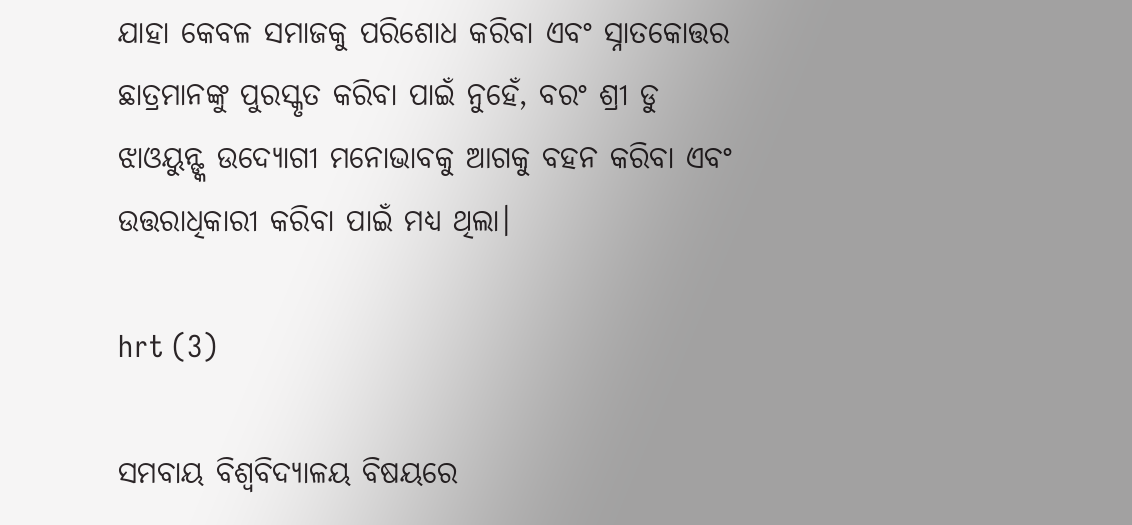ଯାହା କେବଳ ସମାଜକୁ ପରିଶୋଧ କରିବା ଏବଂ ସ୍ନାତକୋତ୍ତର ଛାତ୍ରମାନଙ୍କୁ ପୁରସ୍କୃତ କରିବା ପାଇଁ ନୁହେଁ, ବରଂ ଶ୍ରୀ ଡୁ ଝାଓୟୁନ୍ଙ୍କ ଉଦ୍ୟୋଗୀ ମନୋଭାବକୁ ଆଗକୁ ବହନ କରିବା ଏବଂ ଉତ୍ତରାଧିକାରୀ କରିବା ପାଇଁ ମଧ୍ୟ ଥିଲା।

hrt (3)

ସମବାୟ ବିଶ୍ୱବିଦ୍ୟାଳୟ ବିଷୟରେ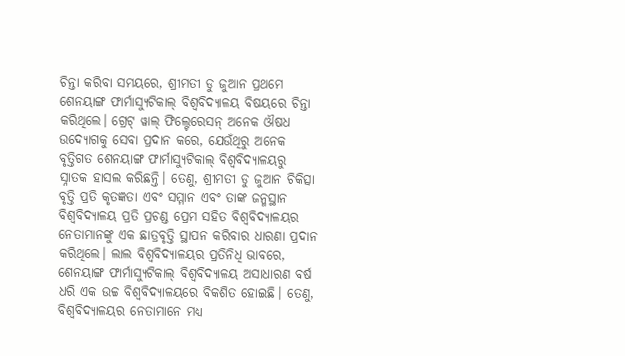ଚିନ୍ତା କରିବା ସମୟରେ, ଶ୍ରୀମତୀ ଡୁ ଜୁଆନ ପ୍ରଥମେ ଶେନୟାଙ୍ଗ ଫାର୍ମାସ୍ୟୁଟିକାଲ୍ ବିଶ୍ୱବିଦ୍ୟାଳୟ ବିଷୟରେ ଚିନ୍ତା କରିଥିଲେ। ଗ୍ରେଟ୍ ୱାଲ୍ ଫିଲ୍ଟେରେସନ୍ ଅନେକ ଔଷଧ ଉଦ୍ୟୋଗକୁ ସେବା ପ୍ରଦାନ କରେ, ଯେଉଁଥିରୁ ଅନେକ ବୃତ୍ତିଗତ ଶେନୟାଙ୍ଗ ଫାର୍ମାସ୍ୟୁଟିକାଲ୍ ବିଶ୍ୱବିଦ୍ୟାଳୟରୁ ସ୍ନାତକ ହାସଲ କରିଛନ୍ତି। ତେଣୁ, ଶ୍ରୀମତୀ ଡୁ ଜୁଆନ ଚିକିତ୍ସା ବୃତ୍ତି ପ୍ରତି କୃତଜ୍ଞତା ଏବଂ ସମ୍ମାନ ଏବଂ ତାଙ୍କ ଜନ୍ମସ୍ଥାନ ବିଶ୍ୱବିଦ୍ୟାଳୟ ପ୍ରତି ପ୍ରଚଣ୍ଡ ପ୍ରେମ ସହିତ ବିଶ୍ୱବିଦ୍ୟାଳୟର ନେତାମାନଙ୍କୁ ଏକ ଛାତ୍ରବୃତ୍ତି ସ୍ଥାପନ କରିବାର ଧାରଣା ପ୍ରଦାନ କରିଥିଲେ। ଲାଲ ବିଶ୍ୱବିଦ୍ୟାଳୟର ପ୍ରତିନିଧି ଭାବରେ, ଶେନୟାଙ୍ଗ ଫାର୍ମାସ୍ୟୁଟିକାଲ୍ ବିଶ୍ୱବିଦ୍ୟାଳୟ ଅସାଧାରଣ ବର୍ଷ ଧରି ଏକ ଉଚ୍ଚ ବିଶ୍ୱବିଦ୍ୟାଳୟରେ ବିକଶିତ ହୋଇଛି। ତେଣୁ, ବିଶ୍ୱବିଦ୍ୟାଳୟର ନେତାମାନେ ମଧ୍ୟ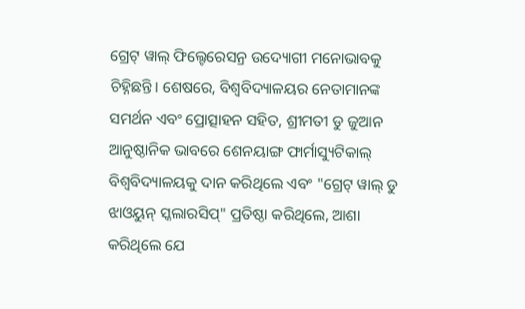ଗ୍ରେଟ୍ ୱାଲ୍ ଫିଲ୍ଟେରେସନ୍ର ଉଦ୍ୟୋଗୀ ମନୋଭାବକୁ ଚିହ୍ନିଛନ୍ତି। ଶେଷରେ, ବିଶ୍ୱବିଦ୍ୟାଳୟର ନେତାମାନଙ୍କ ସମର୍ଥନ ଏବଂ ପ୍ରୋତ୍ସାହନ ସହିତ, ଶ୍ରୀମତୀ ଡୁ ଜୁଆନ ଆନୁଷ୍ଠାନିକ ଭାବରେ ଶେନୟାଙ୍ଗ ଫାର୍ମାସ୍ୟୁଟିକାଲ୍ ବିଶ୍ୱବିଦ୍ୟାଳୟକୁ ଦାନ କରିଥିଲେ ଏବଂ "ଗ୍ରେଟ୍ ୱାଲ୍ ଡୁ ଝାଓୟୁନ୍ ସ୍କଲାରସିପ୍" ପ୍ରତିଷ୍ଠା କରିଥିଲେ, ଆଶା କରିଥିଲେ ଯେ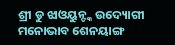ଶ୍ରୀ ଡୁ ଝାଓୟୁନ୍ଙ୍କ ଉଦ୍ୟୋଗୀ ମନୋଭାବ ଶେନୟାଙ୍ଗ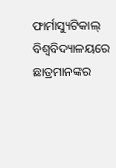ଫାର୍ମାସ୍ୟୁଟିକାଲ୍ ବିଶ୍ୱବିଦ୍ୟାଳୟରେ ଛାତ୍ରମାନଙ୍କର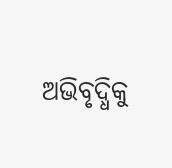ଅଭିବୃଦ୍ଧିକୁ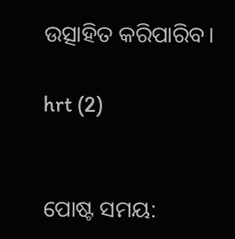ଉତ୍ସାହିତ କରିପାରିବ।

hrt (2)


ପୋଷ୍ଟ ସମୟ: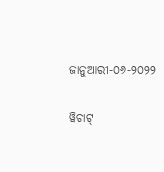ଜାନୁଆରୀ-୦୬-୨୦୨୨

ୱିଚାଟ୍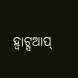ହ୍ୱାଟ୍ସଆପ୍